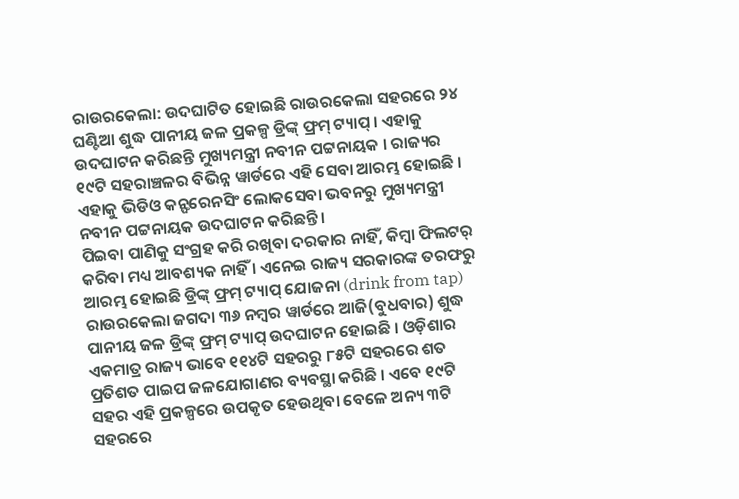ରାଉରକେଲା: ଉଦଘାଟିତ ହୋଇଛି ରାଉରକେଲା ସହରରେ ୨୪ ଘଣ୍ଟିଆ ଶୁଦ୍ଧ ପାନୀୟ ଜଳ ପ୍ରକଳ୍ପ ଡ୍ରିଙ୍କ୍ ଫ୍ରମ୍ ଟ୍ୟାପ୍ । ଏହାକୁ ଉଦଘାଟନ କରିଛନ୍ତି ମୁଖ୍ୟମନ୍ତ୍ରୀ ନବୀନ ପଟ୍ଟନାୟକ । ରାଜ୍ୟର ୧୯ଟି ସହରାଞ୍ଚଳର ବିଭିନ୍ନ ୱାର୍ଡରେ ଏହି ସେବା ଆରମ୍ଭ ହୋଇଛି । ଏହାକୁ ଭିଡିଓ କନ୍ଫରେନସିଂ ଲୋକସେବା ଭବନରୁ ମୁଖ୍ୟମନ୍ତ୍ରୀ ନବୀନ ପଟ୍ଟନାୟକ ଉଦଘାଟନ କରିଛନ୍ତି ।
ପିଇବା ପାଣିକୁ ସଂଗ୍ରହ କରି ରଖିବା ଦରକାର ନାହିଁ, କିମ୍ବା ଫିଲଟର୍ କରିବା ମଧ୍ୟ ଆବଶ୍ୟକ ନାହିଁ । ଏନେଇ ରାଜ୍ୟ ସରକାରଙ୍କ ତରଫରୁ ଆରମ୍ଭ ହୋଇଛି ଡ୍ରିଙ୍କ୍ ଫ୍ରମ୍ ଟ୍ୟାପ୍ ଯୋଜନା (drink from tap) ରାଉରକେଲା ଜଗଦା ୩୬ ନମ୍ବର ୱାର୍ଡରେ ଆଜି(ବୁଧବାର) ଶୁଦ୍ଧ ପାନୀୟ ଜଳ ଡ୍ରିଙ୍କ୍ ଫ୍ରମ୍ ଟ୍ୟାପ୍ ଉଦଘାଟନ ହୋଇଛି । ଓଡ଼ିଶାର ଏକମାତ୍ର ରାଜ୍ୟ ଭାବେ ୧୧୪ଟି ସହରରୁ ୮୫ଟି ସହରରେ ଶତ ପ୍ରତିଶତ ପାଇପ ଜଳଯୋଗାଣର ବ୍ୟବସ୍ଥା କରିଛି । ଏବେ ୧୯ଟି ସହର ଏହି ପ୍ରକଳ୍ପରେ ଉପକୃତ ହେଉଥିବା ବେଳେ ଅନ୍ୟ ୩ଟି ସହରରେ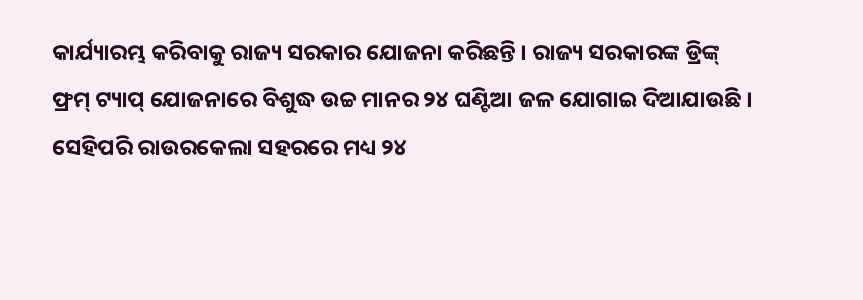କାର୍ଯ୍ୟାରମ୍ଭ କରିବାକୁ ରାଜ୍ୟ ସରକାର ଯୋଜନା କରିଛନ୍ତି । ରାଜ୍ୟ ସରକାରଙ୍କ ଡ୍ରିଙ୍କ୍ ଫ୍ରମ୍ ଟ୍ୟାପ୍ ଯୋଜନାରେ ବିଶୁଦ୍ଧ ଉଚ୍ଚ ମାନର ୨୪ ଘଣ୍ଟିଆ ଜଳ ଯୋଗାଇ ଦିଆଯାଉଛି ।
ସେହିପରି ରାଉରକେଲା ସହରରେ ମଧ୍ୟ ୨୪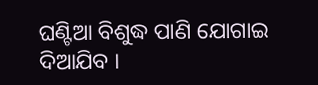ଘଣ୍ଟିଆ ବିଶୁଦ୍ଧ ପାଣି ଯୋଗାଇ ଦିଆଯିବ ।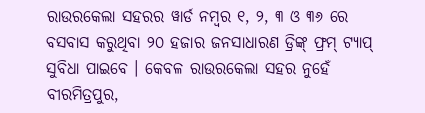ରାଉରକେଲା ସହରର ୱାର୍ଡ ନମ୍ଵର ୧, ୨, ୩ ଓ ୩୬ ରେ ବସବାସ କରୁଥିବା ୨୦ ହଜାର ଜନସାଧାରଣ ଡ୍ରିଙ୍କ୍ ଫ୍ରମ୍ ଟ୍ୟାପ୍ ସୁବିଧା ପାଇବେ । କେବଳ ରାଉରକେଲା ସହର ନୁହେଁ ବୀରମିତ୍ରପୁର,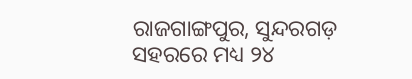ରାଜଗାଙ୍ଗପୁର, ସୁନ୍ଦରଗଡ଼ ସହରରେ ମଧ୍ୟ ୨୪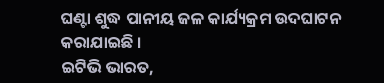ଘଣ୍ଟା ଶୁଦ୍ଧ ପାନୀୟ ଜଳ କାର୍ଯ୍ୟକ୍ରମ ଉଦଘାଟନ କରାଯାଇଛି ।
ଇଟିଭି ଭାରତ,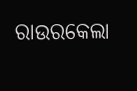ରାଉରକେଲା